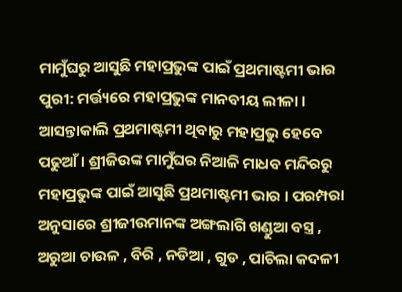ମାମୁଁଘରୁ ଆସୁଛି ମହାପ୍ରଭୁଙ୍କ ପାଇଁ ପ୍ରଥମାଷ୍ଟମୀ ଭାର
ପୁରୀ: ମର୍ତ୍ତ୍ୟରେ ମହାପ୍ରଭୁଙ୍କ ମାନବୀୟ ଲୀଳା । ଆସନ୍ତାକାଲି ପ୍ରଥମାଷ୍ଟମୀ ଥିବାରୁ ମହାପ୍ରଭୁ ହେବେ ପଢୁଆଁ । ଶ୍ରୀଜିଉଙ୍କ ମାମୁଁଘର ନିଆଳି ମାଧବ ମନ୍ଦିରରୁ ମହାପ୍ରଭୁଙ୍କ ପାଇଁ ଆସୁଛି ପ୍ରଥମାଷ୍ଟମୀ ଭାର । ପରମ୍ପରା ଅନୁସାରେ ଶ୍ରୀଜୀଉମାନଙ୍କ ଅଙ୍ଗଲାଗି ଖଣ୍ଡୁଆ ବସ୍ତ୍ର , ଅରୁଆ ଚାଉଳ , ବିରି , ନଡିଆ , ଗୁଡ , ପାଚିଲା କଦଳୀ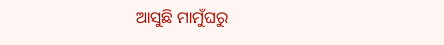ଆସୁଛି ମାମୁଁଘରୁ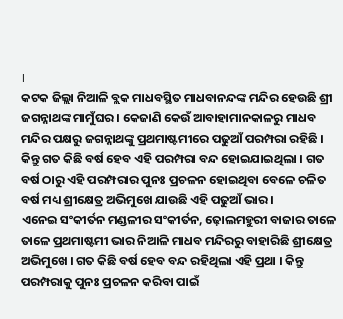।
କଟକ ଜିଲ୍ଲା ନିଆଳି ବ୍ଲକ ମାଧବସ୍ଥିତ ମାଧବାନନ୍ଦଙ୍କ ମନ୍ଦିର ହେଉଛି ଶ୍ରୀ ଜଗନ୍ନାଥଙ୍କ ମାମୁଁଘର । କେଜାଣି କେଉଁ ଆବାହାମାନକାଳରୁ ମାଧବ ମନ୍ଦିର ପକ୍ଷରୁ ଜଗନ୍ନାଥଙ୍କୁ ପ୍ରଥମାଷ୍ଟମୀରେ ପଢୁଆଁ ପରମ୍ପରା ରହିଛି । କିନ୍ତୁ ଗତ କିଛି ବର୍ଷ ହେବ ଏହି ପରମ୍ପରା ବନ୍ଦ ହୋଇଯାଇଥିଲା । ଗତ ବର୍ଷ ଠାରୁ ଏହି ପରମ୍ପରାର ପୁନଃ ପ୍ରଚଳନ ହୋଇଥିବା ବେଳେ ଚଳିତ ବର୍ଷ ମଧ୍ୟ ଶ୍ରୀକ୍ଷେତ୍ର ଅଭିମୁଖେ ଯାଉଛି ଏହି ପଢୁଆଁ ଭାର।
ଏନେଇ ସଂକୀର୍ତନ ମଣ୍ଡଳୀର ସଂକୀର୍ତନ, ଢ଼ୋଲମହୁରୀ ବାଜାର ତାଳେ ତାଳେ ପ୍ରଥମାଷ୍ଟମୀ ଭାର ନିଆଳି ମାଧବ ମନ୍ଦିରରୁ ବାହାରିଛି ଶ୍ରୀକ୍ଷେତ୍ର ଅଭିମୁଖେ । ଗତ କିଛି ବର୍ଷ ହେବ ବନ୍ଦ ରହିଥିଲା ଏହି ପ୍ରଥା । କିନ୍ତୁ ପରମ୍ପରାକୁ ପୁନଃ ପ୍ରଚଳନ କରିବା ପାଇଁ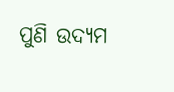ପୁଣି ଉଦ୍ୟମ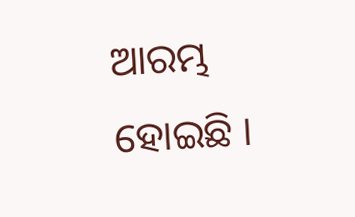ଆରମ୍ଭ ହୋଇଛି ।